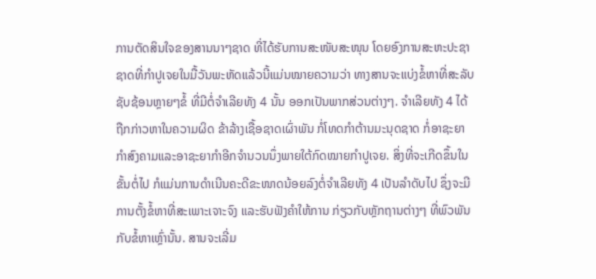ການຕັດສິນໃຈຂອງສານນາໆຊາດ ທີ່ໄດ້ຮັບການສະໜັບສະໜຸນ ໂດຍອົງການສະຫະປະຊາ
ຊາດທີ່ກຳປູເຈຍໃນມື້ວັນພະຫັດແລ້ວນີ້ແມ່ນໝາຍຄວາມວ່າ ທາງສານຈະແບ່ງຂໍ້ຫາທີ່ສະລັບ
ຊັບຊ້ອນຫຼາຍໆຂໍ້ ທີ່ມີຕໍ່ຈຳເລີຍທັງ 4 ນັ້ນ ອອກເປັນພາກສ່ວນຕ່າງໆ. ຈຳເລີຍທັງ 4 ໄດ້
ຖືກກ່າວຫາໃນຄວາມຜິດ ຂ້າລ້າງເຊື້ອຊາດເຜົ່າພັນ ກໍ່ໂທດກຳຕ້ານມະນຸດຊາດ ກໍ່ອາຊະຍາ
ກຳສົງຄາມແລະອາຊະຍາກຳອີກຈຳນວນນຶ່ງພາຍໃຕ້ກົດໝາຍກຳປູເຈຍ. ສິ່ງທີ່ຈະເກີດຂຶ້ນໃນ
ຂັ້ນຕໍ່ໄປ ກໍແມ່ນການດຳເນີນຄະດີຂະໜາດນ້ອຍລົງຕໍ່ຈຳເລີຍທັງ 4 ເປັນລຳດັບໄປ ຊຶ່ງຈະມີ
ການຕັ້ງຂໍ້ຫາທີ່ສະເພາະເຈາະຈົງ ແລະຮັບຟັງຄຳໃຫ້ການ ກ່ຽວກັບຫຼັກຖານຕ່າງໆ ທີ່ພົວພັນ
ກັບຂໍ້ຫາເຫຼົ່ານັ້ນ. ສານຈະເລີ່ມ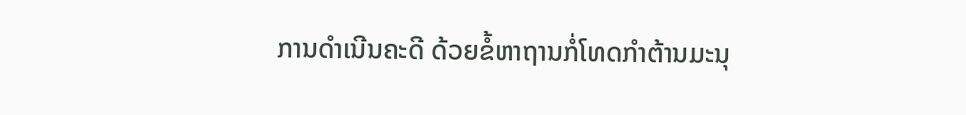ການດຳເນີນຄະດີ ດ້ວຍຂໍ້ຫາຖານກໍ່ໂທດກຳຕ້ານມະນຸ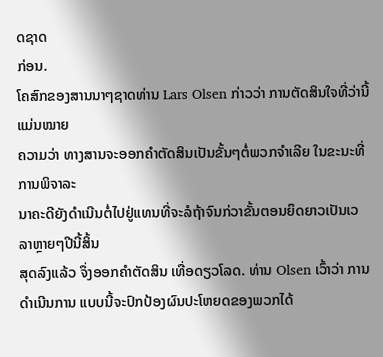ດຊາດ
ກ່ອນ.
ໂຄສົກຂອງສານນາໆຊາດທ່ານ Lars Olsen ກ່າວວ່າ ການຕັດສິນໃຈທີ່ວ່ານີ້ແມ່ນໝາຍ
ຄວາມວ່າ ທາງສານຈະອອກຄຳຕັດສິນເປັນຂັ້ນໆຕໍ່ພວກຈຳເລີຍ ໃນຂະນະທີ່ການພິຈາລະ
ນາຄະດີຍັງດຳເນີນຕໍ່ໄປຢູ່ແທນທີ່ຈະລໍຖ້າຈົນກ່ວາຂັ້ນຕອນຍຶດຍາວເປັນເວລາຫຼາຍໆປີນີ້ສິ້ນ
ສຸດລົງແລ້ວ ຈຶ່ງອອກຄຳຕັດສິນ ເທື່ອດຽວໂລດ. ທ່ານ Olsen ເວົ້າວ່າ ການດຳເນີນການ ແບບນີ້ຈະປົກປ້ອງຜົນປະໂຫຍດຂອງພວກໄດ້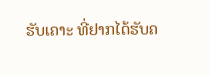ຮັບເຄາະ ທີ່ຢາກໄດ້ຮັບຄ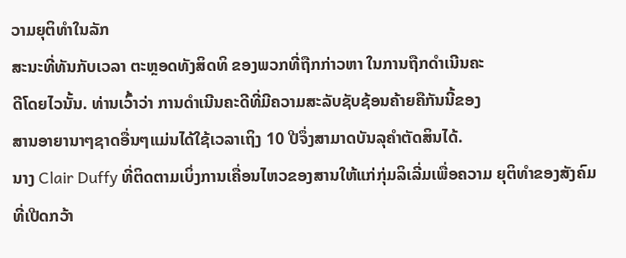ວາມຍຸຕິທຳໃນລັກ
ສະນະທີ່ທັນກັບເວລາ ຕະຫຼອດທັງສິດທິ ຂອງພວກທີ່ຖືກກ່າວຫາ ໃນການຖືກດໍາເນີນຄະ
ດີໂດຍໄວນັ້ນ. ທ່ານເວົ້າວ່າ ການດຳເນີນຄະດີທີ່ມີຄວາມສະລັບຊັບຊ້ອນຄ້າຍຄືກັນນີ້ຂອງ
ສານອາຍານາໆຊາດອື່ນໆແມ່ນໄດ້ໃຊ້ເວລາເຖິງ 10 ປີຈຶ່ງສາມາດບັນລຸຄຳຕັດສິນໄດ້.
ນາງ Clair Duffy ທີ່ຕິດຕາມເບິ່ງການເຄື່ອນໄຫວຂອງສານໃຫ້ແກ່ກຸ່ມລິເລີ່ມເພື່ອຄວາມ ຍຸຕິທຳຂອງສັງຄົມທີ່ເປີດກວ້າ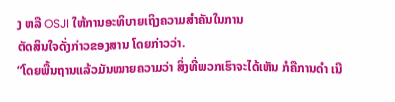ງ ຫລື OSJI ໃຫ້ການອະທິບາຍເຖິງຄວາມສຳຄັນໃນການ
ຕັດສິນໃຈດັ່ງກ່າວຂອງສານ ໂດຍກ່າວວ່າ.
“ໂດຍພື້ນຖານແລ້ວມັນໝາຍຄວາມວ່າ ສິ່ງທີ່ພວກເຮົາຈະໄດ້ເຫັນ ກໍຄືການດຳ ເນີ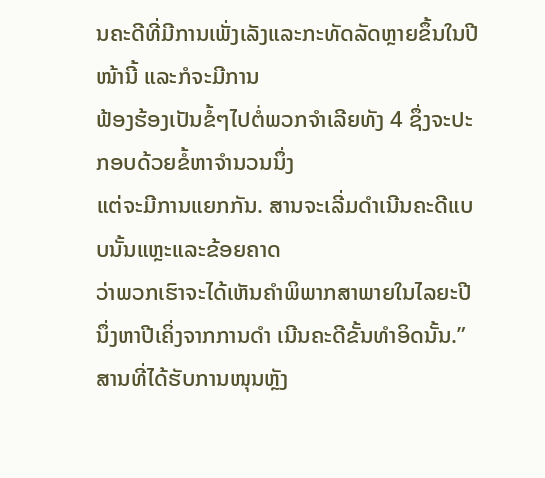ນຄະດີທີ່ມີການເພັ່ງເລັງແລະກະທັດລັດຫຼາຍຂຶ້ນໃນປີໜ້ານີ້ ແລະກໍຈະມີການ
ຟ້ອງຮ້ອງເປັນຂໍ້ໆໄປຕໍ່ພວກຈຳເລີຍທັງ 4 ຊຶ່ງຈະປະກອບດ້ວຍຂໍ້ຫາຈຳນວນນຶ່ງ
ແຕ່ຈະມີການແຍກກັນ. ສານຈະເລີ່ມດຳເນີນຄະດີແບບນັ້ນແຫຼະແລະຂ້ອຍຄາດ
ວ່າພວກເຮົາຈະໄດ້ເຫັນຄຳພິພາກສາພາຍໃນໄລຍະປີນຶ່ງຫາປີເຄິ່ງຈາກການດຳ ເນີນຄະດີຂັ້ນທຳອິດນັ້ນ.”
ສານທີ່ໄດ້ຮັບການໜຸນຫຼັງ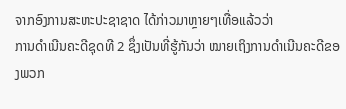ຈາກອົງການສະຫະປະຊາຊາດ ໄດ້ກ່າວມາຫຼາຍໆເທື່ອແລ້ວວ່າ
ການດຳເນີນຄະດີຊຸດທີ 2 ຊຶ່ງເປັນທີ່ຮູ້ກັນວ່າ ໝາຍເຖິງການດຳເນີນຄະດີຂອງພວກ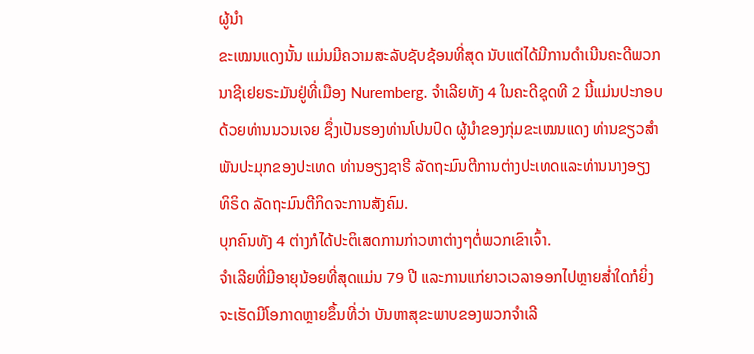ຜູ້ນຳ
ຂະເໝນແດງນັ້ນ ແມ່ນມີຄວາມສະລັບຊັບຊ້ອນທີ່ສຸດ ນັບແຕ່ໄດ້ມີການດຳເນີນຄະດີພວກ
ນາຊີເຢຍຣະມັນຢູ່ທີ່ເມືອງ Nuremberg. ຈຳເລີຍທັງ 4 ໃນຄະດີຊຸດທີ 2 ນີ້ແມ່ນປະກອບ
ດ້ວຍທ່ານນວນເຈຍ ຊຶ່ງເປັນຮອງທ່ານໂປນປົດ ຜູ້ນຳຂອງກຸ່ມຂະເໝນແດງ ທ່ານຂຽວສຳ
ພັນປະມຸກຂອງປະເທດ ທ່ານອຽງຊາຣີ ລັດຖະມົນຕີການຕ່າງປະເທດແລະທ່ານນາງອຽງ
ທິຣິດ ລັດຖະມົນຕີກິດຈະການສັງຄົມ.
ບຸກຄົນທັງ 4 ຕ່າງກໍໄດ້ປະຕິເສດການກ່າວຫາຕ່າງໆຕໍ່ພວກເຂົາເຈົ້າ.
ຈຳເລີຍທີ່ມີອາຍຸນ້ອຍທີ່ສຸດແມ່ນ 79 ປີ ແລະການແກ່ຍາວເວລາອອກໄປຫຼາຍສໍ່າໃດກໍຍິ່ງ
ຈະເຮັດມີໂອກາດຫຼາຍຂຶ້ນທີ່ວ່າ ບັນຫາສຸຂະພາບຂອງພວກຈຳເລີ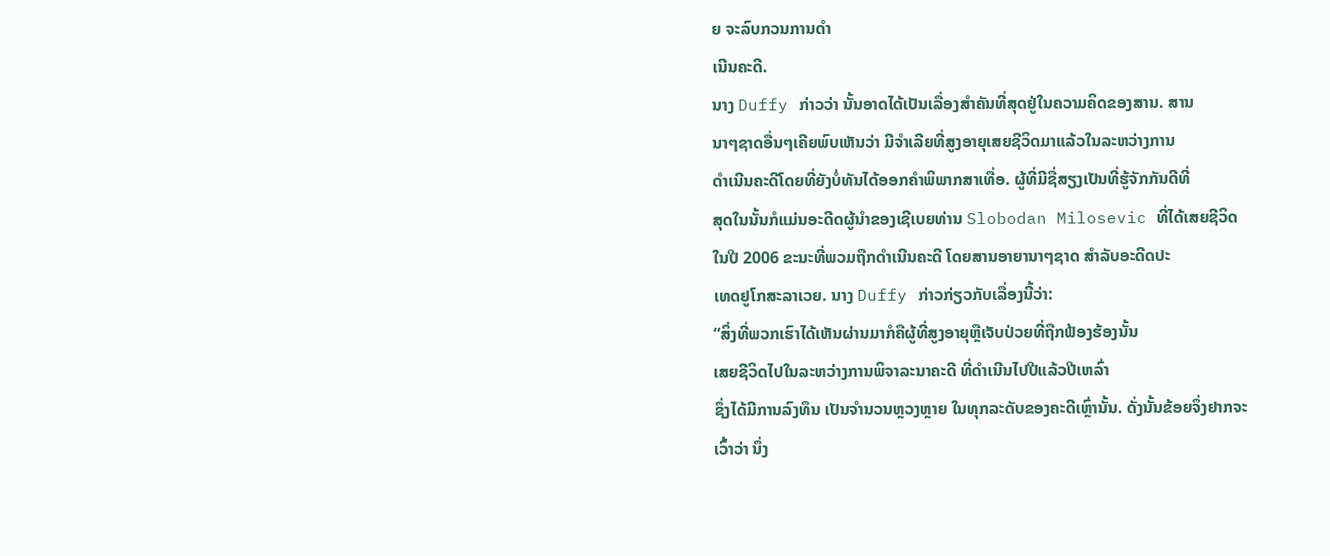ຍ ຈະລົບກວນການດຳ
ເນີນຄະດີ.
ນາງ Duffy ກ່າວວ່າ ນັ້ນອາດໄດ້ເປັນເລື່ອງສຳຄັນທີ່ສຸດຢູ່ໃນຄວາມຄິດຂອງສານ. ສານ
ນາໆຊາດອື່ນໆເຄີຍພົບເຫັນວ່າ ມີຈຳເລີຍທີ່ສູງອາຍຸເສຍຊີວິດມາແລ້ວໃນລະຫວ່າງການ
ດຳເນີນຄະດີໂດຍທີ່ຍັງບໍ່ທັນໄດ້ອອກຄຳພິພາກສາເທື່ອ. ຜູ້ທີ່ມີຊື່ສຽງເປັນທີ່ຮູ້ຈັກກັນດີທີ່
ສຸດໃນນັ້ນກໍແມ່ນອະດີດຜູ້ນຳຂອງເຊີເບຍທ່ານ Slobodan Milosevic ທີ່ໄດ້ເສຍຊີວິດ
ໃນປີ 2006 ຂະນະທີ່ພວມຖືກດຳເນີນຄະດີ ໂດຍສານອາຍານາໆຊາດ ສຳລັບອະດີດປະ
ເທດຢູໂກສະລາເວຍ. ນາງ Duffy ກ່າວກ່ຽວກັບເລື່ອງນີ້ວ່າ:
“ສິ່ງທີ່ພວກເຮົາໄດ້ເຫັນຜ່ານມາກໍຄືຜູ້ທີ່ສູງອາຍຸຫຼືເຈັບປ່ວຍທີ່ຖືກຟ້ອງຮ້ອງນັ້ນ
ເສຍຊີວິດໄປໃນລະຫວ່າງການພິຈາລະນາຄະດີ ທີ່ດໍາເນີນໄປປີແລ້ວປີເຫລົ່າ
ຊຶ່ງໄດ້ມີການລົງທຶນ ເປັນຈຳນວນຫຼວງຫຼາຍ ໃນທຸກລະດັບຂອງຄະດີເຫຼົ່ານັ້ນ. ດັ່ງນັ້ນຂ້ອຍຈຶ່ງຢາກຈະເວົ້າວ່າ ນຶ່ງ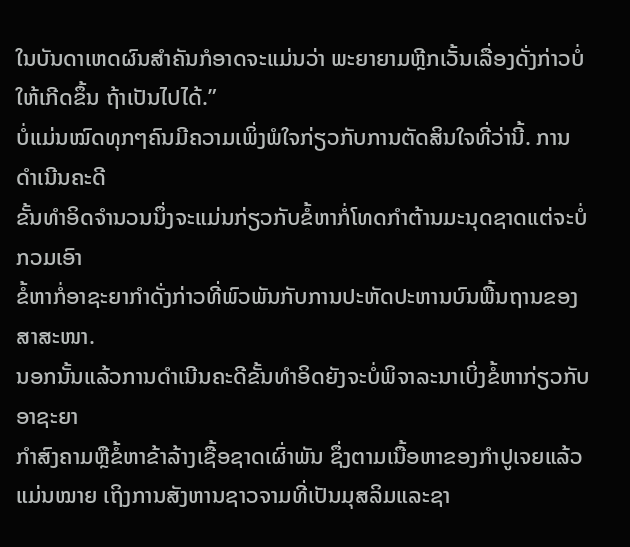ໃນບັນດາເຫດຜົນສຳຄັນກໍອາດຈະແມ່ນວ່າ ພະຍາຍາມຫຼີກເວັ້ນເລື່ອງດັ່ງກ່າວບໍ່ໃຫ້ເກີດຂຶ້ນ ຖ້າເປັນໄປໄດ້.”
ບໍ່ແມ່ນໝົດທຸກໆຄົນມີຄວາມເພິ່ງພໍໃຈກ່ຽວກັບການຕັດສິນໃຈທີ່ວ່ານີ້. ການດຳເນີນຄະດີ
ຂັ້ນທຳອິດຈຳນວນນຶ່ງຈະແມ່ນກ່ຽວກັບຂໍ້ຫາກໍ່ໂທດກຳຕ້ານມະນຸດຊາດແຕ່ຈະບໍ່ກວມເອົາ
ຂໍ້ຫາກໍ່ອາຊະຍາກໍາດັ່ງກ່າວທີ່ພົວພັນກັບການປະຫັດປະຫານບົນພື້ນຖານຂອງສາສະໜາ.
ນອກນັ້ນແລ້ວການດຳເນີນຄະດີຂັ້ນທຳອິດຍັງຈະບໍ່ພິຈາລະນາເບິ່ງຂໍ້ຫາກ່ຽວກັບອາຊະຍາ
ກຳສົງຄາມຫຼືຂໍ້ຫາຂ້າລ້າງເຊື້ອຊາດເຜົ່າພັນ ຊຶ່ງຕາມເນື້ອຫາຂອງກຳປູເຈຍແລ້ວແມ່ນໝາຍ ເຖິງການສັງຫານຊາວຈາມທີ່ເປັນມຸສລິມແລະຊາ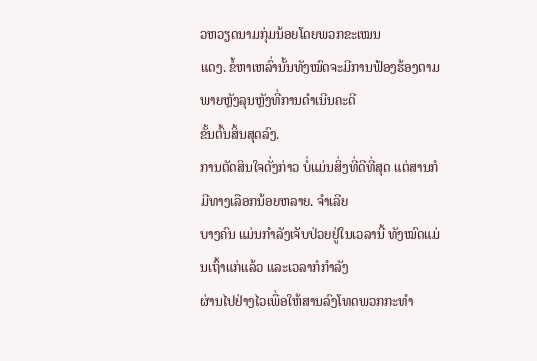ວຫວຽດນາມກຸ່ມນ້ອຍໂດຍພວກຂະເໝນ
ແດງ. ຂໍ້ຫາເຫລົ່ານັ້ນທັງໝົດຈະມີການຟ້ອງຮ້ອງຕາມພາຍຫຼັງລຸນຫຼັງທີ່ການດຳເນີນຄະດີ
ຂັ້ນຕົ້ນສິ້ນສຸດລົງ.
ການຕັດສິນໃຈດັ່ງກ່າວ ບໍ່ແມ່ນສິ່ງທີ່ດີທີ່ສຸດ ແຕ່ສານກໍມີທາງເລືອກນ້ອຍຫລາຍ. ຈຳເລີຍ
ບາງຄົນ ແມ່ນກໍາລັງເຈັບປ່ວຍຢູ່ໃນເວລານີ້ ທັງໝົດແມ່ນເຖົ້າແກ່ແລ້ວ ແລະເວລາກໍກຳລັງ
ຜ່ານໄປຢ່າງໄວເພື່ອໃຫ້ສານລົງໂທດພວກກະທຳ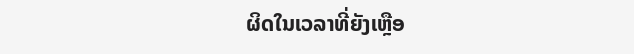ຜິດໃນເວລາທີ່ຍັງເຫຼືອ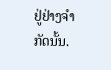ຢູ່ຢ່າງຈຳກັດນັ້ນ.